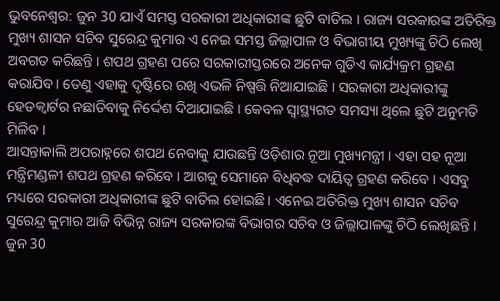ଭୁବନେଶ୍ବର: ଜୁନ 30 ଯାଏଁ ସମସ୍ତ ସରକାରୀ ଅଧିକାରୀଙ୍କ ଛୁଟି ବାତିଲ । ରାଜ୍ୟ ସରକାରଙ୍କ ଅତିରିକ୍ତ ମୁଖ୍ୟ ଶାସନ ସଚିବ ସୁରେନ୍ଦ୍ର କୁମାର ଏ ନେଇ ସମସ୍ତ ଜିଲ୍ଲାପାଳ ଓ ବିଭାଗୀୟ ମୁଖ୍ୟଙ୍କୁ ଚିଠି ଲେଖି ଅବଗତ କରିଛନ୍ତି । ଶପଥ ଗ୍ରହଣ ପରେ ସରକାରୀସ୍ତରରେ ଅନେକ ଗୁଡିଏ କାର୍ଯ୍ୟକ୍ରମ ଗ୍ରହଣ କରାଯିବ । ତେଣୁ ଏହାକୁ ଦୃଷ୍ଟିରେ ରଖି ଏଭଳି ନିଷ୍ପତ୍ତି ନିଆଯାଇଛି । ସରକାରୀ ଅଧିକାରୀଙ୍କୁ ହେଡକ୍ୱାର୍ଟର ନଛାଡିବାକୁ ନିର୍ଦ୍ଦେଶ ଦିଆଯାଇଛି । କେବଳ ସ୍ୱାସ୍ଥ୍ୟଗତ ସମସ୍ୟା ଥିଲେ ଛୁଟି ଅନୁମତି ମିଳିବ ।
ଆସନ୍ତାକାଲି ଅପରାହ୍ନରେ ଶପଥ ନେବାକୁ ଯାଉଛନ୍ତି ଓଡ଼ିଶାର ନୂଆ ମୁଖ୍ୟମନ୍ତ୍ରୀ । ଏହା ସହ ନୂଆ ମନ୍ତ୍ରିମଣ୍ଡଳୀ ଶପଥ ଗ୍ରହଣ କରିବେ । ଆଗକୁ ସେମାନେ ବିଧିବଦ୍ଧ ଦାୟିତ୍ୱ ଗ୍ରହଣ କରିବେ । ଏସବୁ ମଧ୍ୟରେ ସରକାରୀ ଅଧିକାରୀଙ୍କ ଛୁଟି ବାତିଲ ହୋଇଛି । ଏନେଇ ଅତିରିକ୍ତ ମୁଖ୍ୟ ଶାସନ ସଚିବ ସୁରେନ୍ଦ୍ର କୁମାର ଆଜି ବିଭିନ୍ନ ରାଜ୍ୟ ସରକାରଙ୍କ ବିଭାଗର ସଚିବ ଓ ଜିଲ୍ଲାପାଳଙ୍କୁ ଚିଠି ଲେଖିଛନ୍ତି । ଜୁନ 30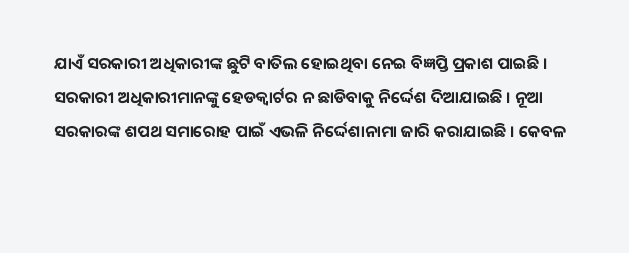ଯାଏଁ ସରକାରୀ ଅଧିକାରୀଙ୍କ ଛୁଟି ବାତିଲ ହୋଇଥିବା ନେଇ ବିଜ୍ଞପ୍ତି ପ୍ରକାଶ ପାଇଛି । ସରକାରୀ ଅଧିକାରୀମାନଙ୍କୁ ହେଡକ୍ୱାର୍ଟର ନ ଛାଡିବାକୁ ନିର୍ଦ୍ଦେଶ ଦିଆଯାଇଛି । ନୂଆ ସରକାରଙ୍କ ଶପଥ ସମାରୋହ ପାଇଁ ଏଭଳି ନିର୍ଦ୍ଦେଶାନାମା ଜାରି କରାଯାଇଛି । କେବଳ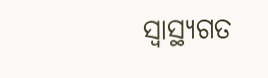ସ୍ୱାସ୍ଥ୍ୟଗତ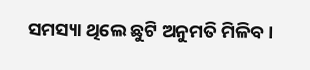ସମସ୍ୟା ଥିଲେ ଛୁଟି ଅନୁମତି ମିଳିବ ।